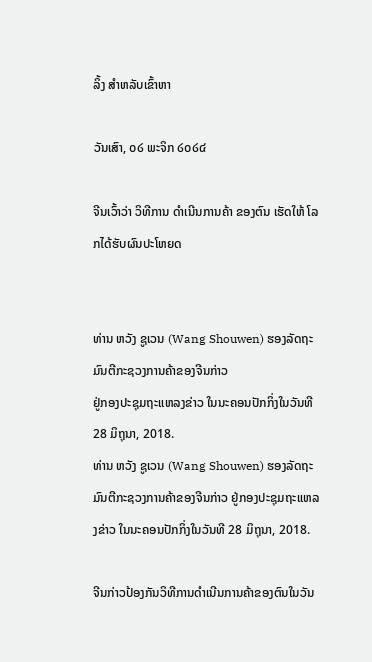ລິ້ງ ສຳຫລັບເຂົ້າຫາ

ວັນເສົາ, ໐໒ ພະຈິກ ໒໐໒໔

ຈີນເວົ້າວ່າ ວິທີການ ດໍາເນີນການຄ້າ ຂອງຕົນ ເຮັດໃຫ້ ໂລກໄດ້ຮັບຜົນປະໂຫຍດ


ທ່ານ ຫວັງ ຊູເວນ (Wang Shouwen) ຮອງລັດຖະມົນຕີກະຊວງການຄ້າຂອງຈີນກ່າວ
ຢູ່ກອງປະຊຸມຖະແຫລງຂ່າວ ໃນນະຄອນປັກກິ່ງໃນວັນທີ 28 ມິຖຸນາ, 2018.
ທ່ານ ຫວັງ ຊູເວນ (Wang Shouwen) ຮອງລັດຖະມົນຕີກະຊວງການຄ້າຂອງຈີນກ່າວ ຢູ່ກອງປະຊຸມຖະແຫລງຂ່າວ ໃນນະຄອນປັກກິ່ງໃນວັນທີ 28 ມິຖຸນາ, 2018.

ຈີນກ່າວປ້ອງກັນວິທີການດໍາເນີນການຄ້າຂອງຕົນໃນວັນ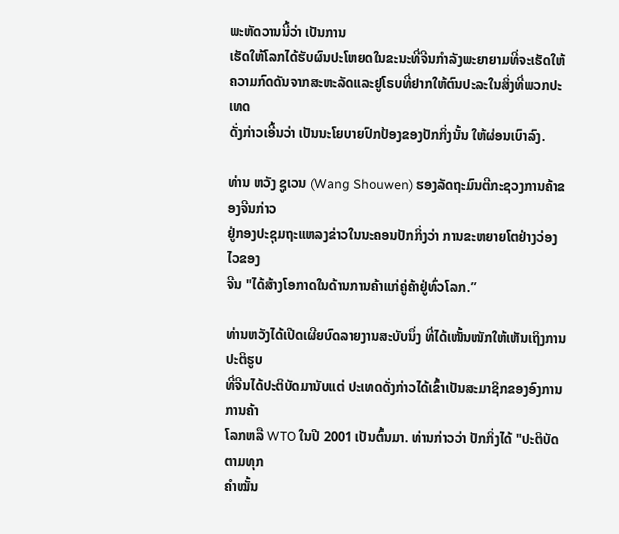ພະຫັດວານນີ້ວ່າ ເປັນການ
ເຮັດໃຫ້ໂລກໄດ້ຮັບຜົນປະໂຫຍດໃນຂະນະທີ່ຈີນກໍາລັງພະຍາຍາມທີ່ຈະເຮັດໃຫ້
ຄວາມກົດດັນຈາກສະຫະລັດແລະຢູໂຣບທີ່ຢາກໃຫ້ຕົນປະລະໃນສິ່ງທີ່ພວກປະເທດ
ດັ່ງກ່າວເອີ້ນວ່າ ເປັນນະໂຍບາຍປົກປ້ອງຂອງປັກກິ່ງນັ້ນ ໃຫ້ຜ່ອນເບົາລົງ.

ທ່ານ ຫວັງ ຊູເວນ (Wang Shouwen) ຮອງລັດຖະມົນຕີກະຊວງການຄ້າຂອງຈີນກ່າວ
ຢູ່ກອງປະຊຸມຖະແຫລງຂ່າວໃນນະຄອນປັກກິ່ງວ່າ ການຂະຫຍາຍໂຕຢ່າງວ່ອງໄວຂອງ
ຈີນ "ໄດ້ສ້າງໂອກາດໃນດ້ານການຄ້າແກ່ຄູ່ຄ້າຢູ່ທົ່ວໂລກ.”

ທ່ານຫວັງໄດ້ເປີດເຜີຍບົດລາຍງານສະບັບນຶ່ງ ທີ່ໄດ້ເໜັ້ນໜັກໃຫ້ເຫັນເຖິງການປະຕິຮູບ
ທີ່ຈີນໄດ້ປະຕິບັດມານັບແຕ່ ປະເທດດັ່ງກ່າວໄດ້ເຂົ້າເປັນສະມາຊິກຂອງອົງການການຄ້າ
ໂລກຫລື WTO ໃນປີ 2001 ເປັນຕົ້ນມາ. ທ່ານກ່າວວ່າ ປັກກິ່ງໄດ້ "ປະຕິບັດຕາມທຸກ
ຄໍາໝັ້ນ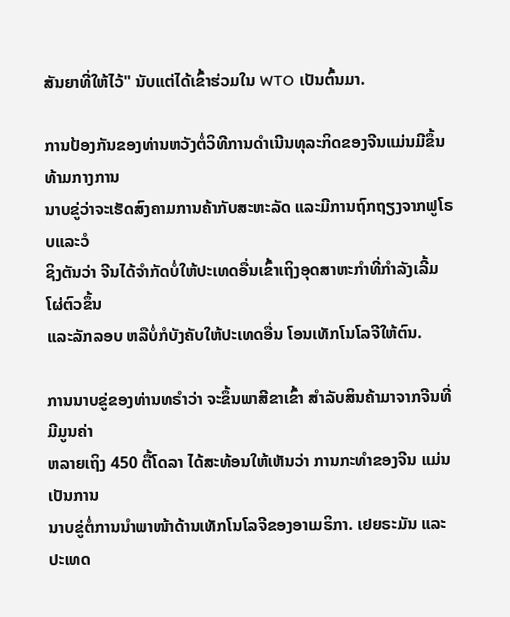ສັນຍາທີ່ໃຫ້ໄວ້" ນັບແຕ່ໄດ້ເຂົ້າຮ່ວມໃນ WTO ເປັນຕົ້ນມາ.

ການປ້ອງກັນຂອງທ່ານຫວັງຕໍ່ວິທີການດໍາເນີນທຸລະກິດຂອງຈີນແມ່ນມີຂຶ້ນທ້າມກາງການ
ນາບຂູ່ວ່າຈະເຮັດສົງຄາມການຄ້າກັບສະຫະລັດ ແລະມີການຖົກຖຽງຈາກຟູໂຣບແລະວໍ
ຊິງຕັນວ່າ ຈີນໄດ້ຈໍາກັດບໍ່ໃຫ້ປະເທດອື່ນເຂົ້າເຖິງອຸດສາຫະກໍາທີ່ກໍາລັງເລີ້ມໂຜ່ຕົວຂຶ້ນ
ແລະລັກລອບ ຫລືບໍ່ກໍບັງຄັບໃຫ້ປະເທດອື່ນ ໂອນເທັກໂນໂລຈີໃຫ້ຕົນ.

ການນາບຂູ່ຂອງທ່ານທຣໍາວ່າ ຈະຂຶ້ນພາສີຂາເຂົ້າ ສໍາລັບສິນຄ້າມາຈາກຈີນທີ່ມີມູນຄ່າ
ຫລາຍເຖິງ 450 ຕື້ໂດລາ ໄດ້ສະທ້ອນໃຫ້ເຫັນວ່າ ການກະທໍາຂອງຈີນ ແມ່ນເປັນການ
ນາບຂູ່ຕໍ່ການນໍາພາໜ້າດ້ານເທັກໂນໂລຈີຂອງອາເມຣິກາ. ເຢຍຣະມັນ ແລະປະເທດ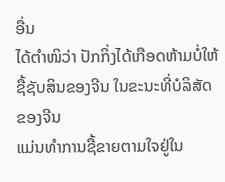ອື່ນ
ໄດ້ຕໍາໜິວ່າ ປັກກິ່ງໄດ້ເກືອດຫ້າມບໍ່ໃຫ້ຊື້ຊັບສິນຂອງຈີນ ໃນຂະນະທີ່ບໍລິສັດຂອງຈີນ
ແມ່ນທໍາການຊື້ຂາຍຕາມໃຈຢູ່ໃນ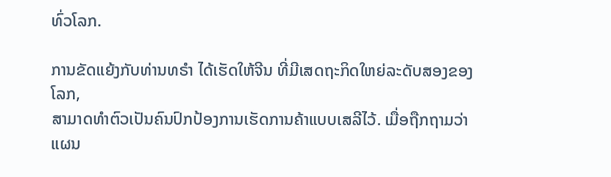ທົ່ວໂລກ.

ການຂັດແຍ້ງກັບທ່ານທຣໍາ ໄດ້ເຮັດໃຫ້ຈີນ ທີ່ມີເສດຖະກິດໃຫຍ່ລະດັບສອງຂອງໂລກ,
ສາມາດທໍາຕົວເປັນຄົນປົກປ້ອງການເຮັດການຄ້າແບບເສລີໄວ້. ເມື່ອຖືກຖາມວ່າ ແຜນ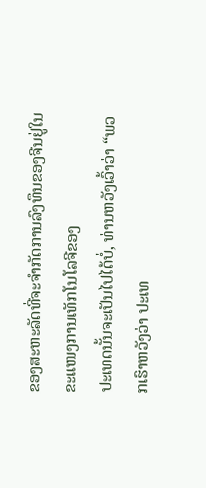ຂອງສະຫະລັດທີ່ຈະຈໍາກັດການລົງທຶນຂອງຈີນຢູ່ໃນຂະແໜງການເທັກໂນໂລຈີຂອງ
ປະເທດນັ້ນຈະເປັນໄປໄດ້ບໍ່, ທ່ານຫວັງເວົ້າວ່າ “ພວກເຮົາຫວັງວ່າ ປະເທ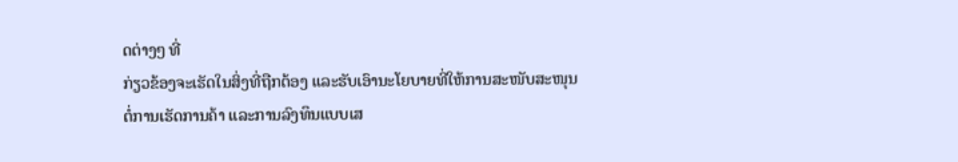ດຕ່າງໆ ທີ່
ກ່ຽວຂ້ອງຈະເຮັດໃນສິ່ງທີ່ຖືກຕ້ອງ ແລະຮັບເອົານະໂຍບາຍທີ່ໃຫ້ການສະໜັບສະໜຸນ
ຕໍ່ການເຮັດການຄ້າ ແລະການລົງທຶນແບບເສ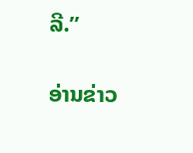ລີ.”

ອ່ານຂ່າວ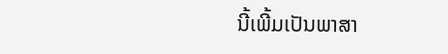ນີ້ເພີ້ມເປັນພາສາ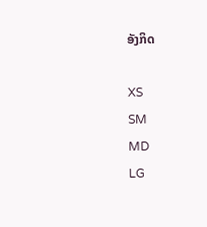ອັງກິດ

XS
SM
MD
LG